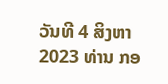ວັນທີ 4 ສິງຫາ 2023 ທ່ານ ກອ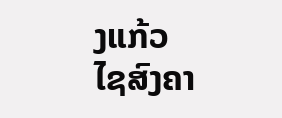ງແກ້ວ ໄຊສົງຄາ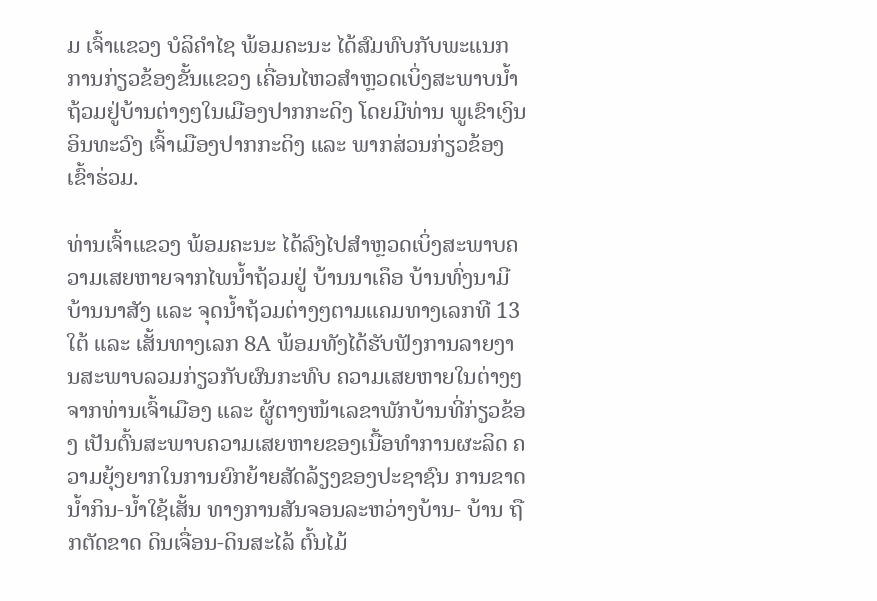ມ ເຈົ້າແຂວງ ບໍລິຄໍາໄຊ ພ້ອມຄະນະ ໄດ້ສົມທົບກັບພະແນກການກ່ຽວຂ້ອງຂັ້ນແຂວງ ເຄື່ອນໄຫວສໍາຫຼວດເບິ່ງສະພາບນໍ້າຖ້ວມຢູ່ບ້ານຕ່າງໆໃນເມືອງປາກກະດິງ ໂດຍມີທ່ານ ພູເຂົາເງິນ ອິນທະວົງ ເຈົ້າເມືອງປາກກະດິງ ແລະ ພາກສ່ວນກ່ຽວຂ້ອງ ເຂົ້າຮ່ວມ.

ທ່ານເຈົ້າແຂວງ ພ້ອມຄະນະ ໄດ້ລົງໄປສໍາຫຼວດເບິ່ງສະພາບຄວາມເສຍຫາຍຈາກໄພນໍ້າຖ້ວມຢູ່ ບ້ານນາເຄຶອ ບ້ານທົ່ງນາມີ ບ້ານນາສັງ ແລະ ຈຸດນໍ້າຖ້ວມຕ່າງໆຕາມແຄມທາງເລກທີ 13 ໃຕ້ ແລະ ເສັ້ນທາງເລກ 8A ພ້ອມທັງໄດ້ຮັບຟັງການລາຍງານສະພາບລວມກ່ຽວກັບຜົນກະທົບ ຄວາມເສຍຫາຍໃນຕ່າງໆຈາກທ່ານເຈົ້າເມືອງ ແລະ ຜູ້ຕາງໜ້າເລຂາພັກບ້ານທີ່ກ່ຽວຂ້ອງ ເປັນຕົ້ນສະພາບຄວາມເສຍຫາຍຂອງເນື້ອທໍາການຜະລິດ ຄວາມຍຸ້ງຍາກໃນການຍົກຍ້າຍສັດລ້ຽງຂອງປະຊາຊົນ ການຂາດນໍ້າກິນ-ນໍ້າໃຊ້ເສັ້ນ ທາງການສັນຈອນລະຫວ່າງບ້ານ- ບ້ານ ຖືກຕັດຂາດ ດິນເຈື່ອນ-ດິນສະໄລ້ ຕົ້ນໄມ້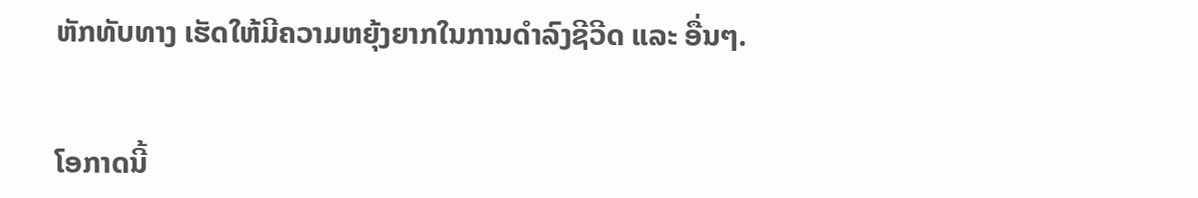ຫັກທັບທາງ ເຮັດໃຫ້ມີຄວາມຫຍຸ້ງຍາກໃນການດໍາລົງຊີວີດ ແລະ ອື່ນໆ.


ໂອກາດນີ້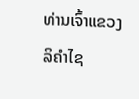ທ່ານເຈົ້າແຂວງລິຄໍາໄຊ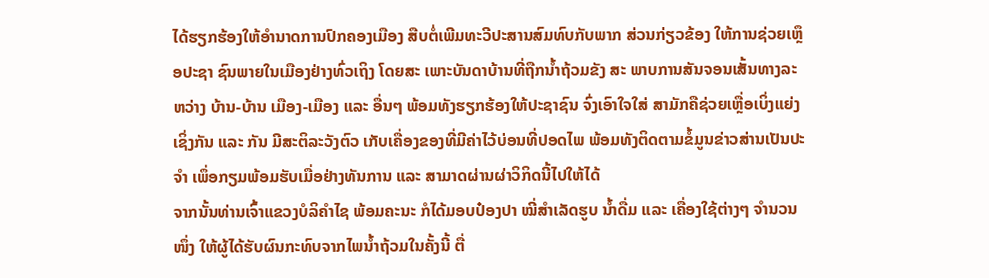ໄດ້ຮຽກຮ້ອງໃຫ້ອໍານາດການປົກຄອງເມືອງ ສືບຕໍ່ເພີມທະວີປະສານສົມທົບກັບພາກ ສ່ວນກ່ຽວຂ້ອງ ໃຫ້ການຊ່ວຍເຫຼຶອປະຊາ ຊົນພາຍໃນເມືອງຢ່າງທົ່ວເຖິງ ໂດຍສະ ເພາະບັນດາບ້ານທີ່ຖືກນໍ້າຖ້ວມຂັງ ສະ ພາບການສັນຈອນເສັ້ນທາງລະຫວ່າງ ບ້ານ-ບ້ານ ເມືອງ-ເມືອງ ແລະ ອື່ນໆ ພ້ອມທັງຮຽກຮ້ອງໃຫ້ປະຊາຊົນ ຈົ່ງເອົາໃຈໃສ່ ສາມັກຄືຊ່ວຍເຫຼື່ອເບິ່ງແຍ່ງເຊິ່ງກັນ ແລະ ກັນ ມີສະຕິລະວັງຕົວ ເກັບເຄື່ອງຂອງທີ່ມີຄ່າໄວ້ບ່ອນທີ່ປອດໄພ ພ້ອມທັງຕິດຕາມຂໍ້ມູນຂ່າວສ່ານເປັນປະຈໍາ ເພຶ່ອກຽມພ້ອມຮັບເມື່ອຢ່າງທັນການ ແລະ ສາມາດຜ່ານຜ່າວິກິດນີ້ໄປໃຫ້ໄດ້
ຈາກນັ້ນທ່ານເຈົ້າແຂວງບໍລິຄໍາໄຊ ພ້ອມຄະນະ ກໍໄດ້ມອບປ໋ອງປາ ໝີ່ສໍາເລັດຮູບ ນໍ້າດື່ມ ແລະ ເຄື່ອງໃຊ້ຕ່າງໆ ຈໍານວນໜຶ່ງ ໃຫ້ຜູ້ໄດ້ຮັບຜົນກະທົບຈາກໄພນໍ້າຖ້ວມໃນຄັ້ງນີ້ ຕື່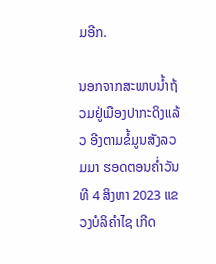ມອີກ.

ນອກຈາກສະພາບນໍ້າຖ້ວມຢູ່ເມືອງປາກະດິງແລ້ວ ອີງຕາມຂໍ້ມູນສັງລວມມາ ຮອດຕອນຄໍ່າວັນທີ 4 ສິງຫາ 2023 ແຂວງບໍລິຄໍາໄຊ ເກີດ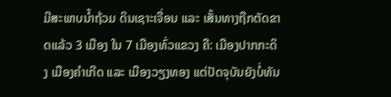ມີສະພາບນໍ້າຖ້ວມ ດິນເຊາະເຈື່ອນ ແລະ ເສັ້ນທາງຖືກຕັດຂາດແລ້ວ 3 ເມືອງ ໃນ 7 ເມືອງທົ່ວແຂວງ ຄື: ເມືອງປາກກະດິງ ເມືອງຄໍາເກີດ ແລະ ເມືອງວຽງທອງ ແຕ່ປັດຈຸບັນຍັງບໍ່ທັນ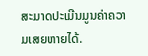ສະມາດປະເມີນມູນຄ່າຄວາມເສຍຫາຍໄດ້.